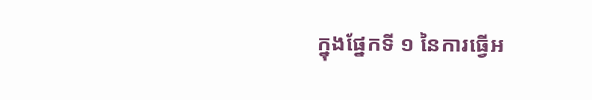ក្នុងផ្នែកទី ១ នៃការធ្វើអ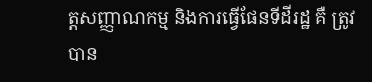ត្តសញ្ញាណកម្ម និងការធ្វើផែនទីដីរដ្ឋ គឺ ត្រូវបាន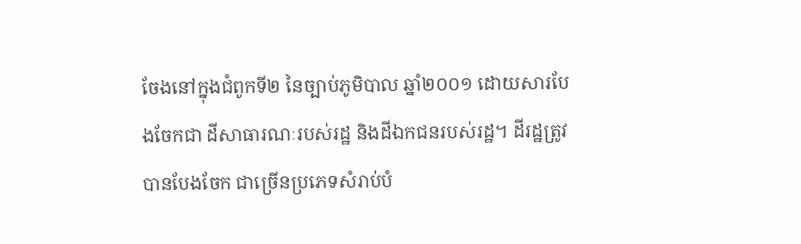ចែងនៅក្នុងជំពូកទី២ នៃច្បាប់ភូមិបាល ឆ្នាំ២០០១ ដោយសារបែងចែកជា ដីសាធារណៈរបស់រដ្ឋ និងដីឯកជនរបស់រដ្ឋ។ ដីរដ្ឋត្រូវបានបែងចែក ជាច្រើនប្រភេទសំរាប់បំ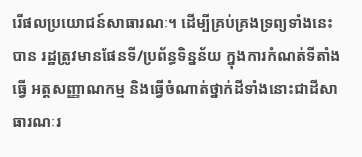រើផលប្រយោជន៍សាធារណៈ។ ដើម្បីគ្រប់គ្រងទ្រព្យទាំងនេះបាន រដ្ឋត្រូវមានផែនទី/ប្រព័ន្ធទិន្នន័យ ក្នុងការកំណត់ទីតាំង ធ្វើ អត្តសញ្ញាណកម្ម និងធ្វើចំណាត់ថ្នាក់ដីទាំងនោះជាដីសាធារណៈរ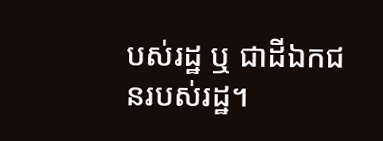បស់រដ្ឋ ឬ ជាដីឯកជនរបស់រដ្ឋ។